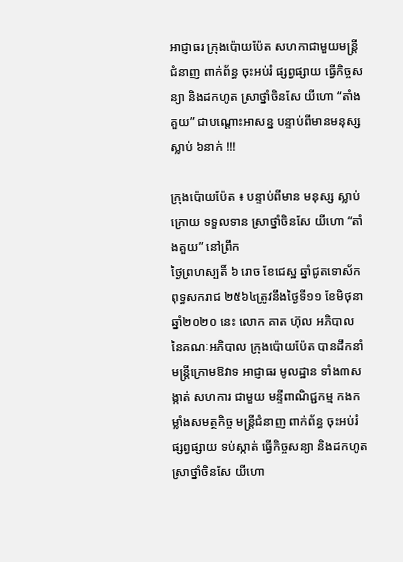អាជ្ញាធរ ក្រុងប៉ោយប៉ែត សហកាជាមួយមន្ត្រីជំនាញ ពាក់ព័ន្ធ ចុះអប់រំ ផ្សព្វផ្សាយ ធ្វើកិច្ចសន្យា និងដកហូត ស្រាថ្នាំចិនសែ យីហោ “តាំងគួយ” ជាបណ្តោះអាសន្ន បន្ទាប់ពីមានមនុស្ស ស្លាប់ ៦នាក់ !!!

ក្រុងប៉ោយប៉ែត ៖ បន្ទាប់ពីមាន មនុស្ស ស្លាប់ ក្រោយ ទទួលទាន ស្រាថ្នាំចិនសែ យីហោ “តាំងគួយ” នៅព្រឹក
ថ្ងៃព្រហស្បតិ៍ ៦ រោច ខែជេស្ឋ ឆ្នាំជូតទោស័ក ពុទ្ធសករាជ ២៥៦៤ត្រូវនឹងថ្ងៃទី១១ ខែមិថុនា ឆ្នាំ២០២០ នេះ លោក គាត ហ៊ុល អភិបាល នៃគណៈអភិបាល ក្រុងប៉ោយប៉ែត បានដឹកនាំមន្ត្រីក្រោមឱវាទ អាជ្ញាធរ មូលដ្ឋាន ទាំង៣សង្កាត់ សហការ ជាមួយ មន្ទីពាណិជ្ជកម្ម កងកម្លាំងសមត្ថកិច្ច មន្ត្រីជំនាញ ពាក់ព័ន្ធ ចុះអប់រំ ផ្សព្វផ្សាយ ទប់ស្កាត់ ធ្វើកិច្ចសន្យា និងដកហូត ស្រាថ្នាំចិនសែ យីហោ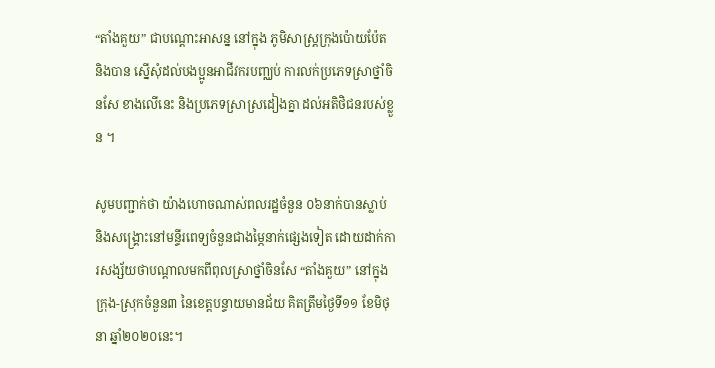“តាំងគួយ” ជាបណ្តោះអាសន្ន នៅក្នុង ភូមិសាស្ត្រក្រុងប៉ោយប៉ែត និងបាន ស្នើសុំដល់បងប្អូនអាជីវករបញ្ឈប់ ការលក់ប្រភេទស្រាថ្នាំចិនសែ ខាងលើនេះ និងប្រភេទស្រាស្រដៀងគ្នា ដល់អតិថិជនរបស់ខ្លួន ។

សូមបញ្ជាក់ថា យ៉ាងហោចណាស់ពលរដ្ឋចំនួន ០៦នាក់បានស្លាប់ និងសង្គ្រោះនៅមន្ទីរពេទ្យចំនួនជាងម្ភៃនាក់ផ្សេងទៀត ដោយដាក់ការសង្ស័យថាបណ្តាលមកពីពុលស្រាថ្នាំចិនសែ “តាំងគួយ” នៅក្នុងក្រុង-ស្រុកចំនួន៣ នៃខេត្តបន្ទាយមានជ័យ គិតត្រឹមថ្ងៃទី១១ ខែមិថុនា ឆ្នាំ២០២០នេះ។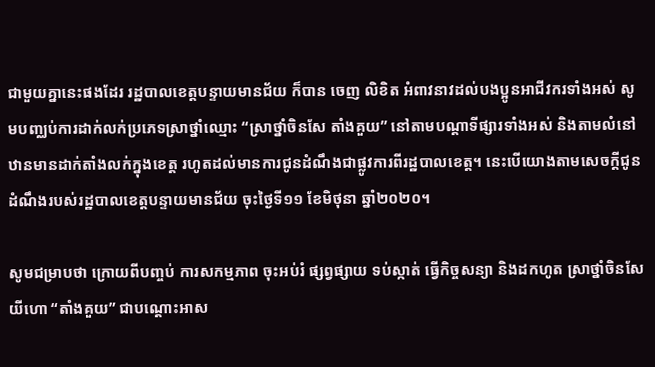ជាមួយគ្នានេះផងដែរ រដ្ឋបាលខេត្តបន្ទាយមានជ័យ ក៏បាន ចេញ លិខិត អំពាវនាវដល់បងប្អូនអាជីវករទាំងអស់ សូមបញ្ឈប់ការដាក់លក់ប្រភេទស្រាថ្នាំឈ្មោះ “ស្រាថ្នាំចិនសែ តាំងគួយ” នៅតាមបណ្តាទីផ្សារទាំងអស់ និងតាមលំនៅឋានមានដាក់តាំងលក់ក្នុងខេត្ត រហូតដល់មានការជូនដំណឹងជាផ្លូវការពីរដ្ឋបាលខេត្ត។ នេះបើយោងតាមសេចក្តីជូនដំណឹងរបស់រដ្ឋបាលខេត្តបន្ទាយមានជ័យ ចុះថ្ងៃទី១១ ខែមិថុនា ឆ្នាំ២០២០។

សូមជម្រាបថា ក្រោយពីបញ្ចប់ ការសកម្មភាព ចុះអប់រំ ផ្សព្វផ្សាយ ទប់ស្កាត់ ធ្វើកិច្ចសន្យា និងដកហូត ស្រាថ្នាំចិនសែ យីហោ “តាំងគួយ” ជាបណ្តោះអាស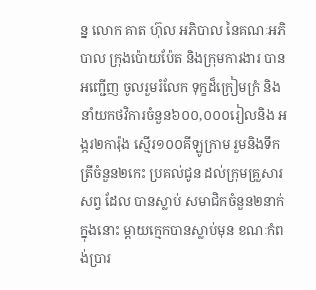ន្ន លោក គាត ហ៊ុល អភិបាល នៃគណៈអភិបាល ក្រុងប៉ោយប៉ែត និងក្រុមការងារ បានអញ្ជើញ ចូលរួមរំលែក ទុក្ខដ៏ក្រៀមក្រំ និងនាំយកថវិការចំនួន៦០០,០០០រៀលនិង អង្ករ២ការ៉ុង ស្មើរ១០០គីឡូក្រាម រួមនិងទឹកត្រីចំនួន២កេះ ប្រគល់ជូន ដល់ក្រុមគ្រួសារ សព្វ ដែល បានស្លាប់ សមាជិកចំនួន២នាក់ ក្នុងនោះ ម្ដាយក្មេកបានស្លាប់មុន ខណៈកំពង់ប្រារ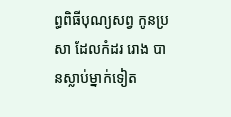ព្ធពិធីបុណ្យសព្វ កូនប្រសា ដែលកំដរ រោង បានស្លាប់ម្នាក់ទៀត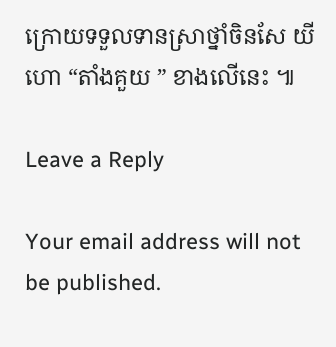ក្រោយទទួលទានស្រាថ្នាំចិនសែ យីហោ “តាំងគួយ ” ខាងលើនេះ ៕

Leave a Reply

Your email address will not be published.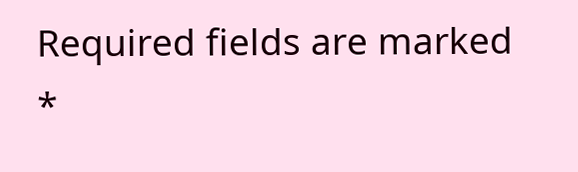Required fields are marked *